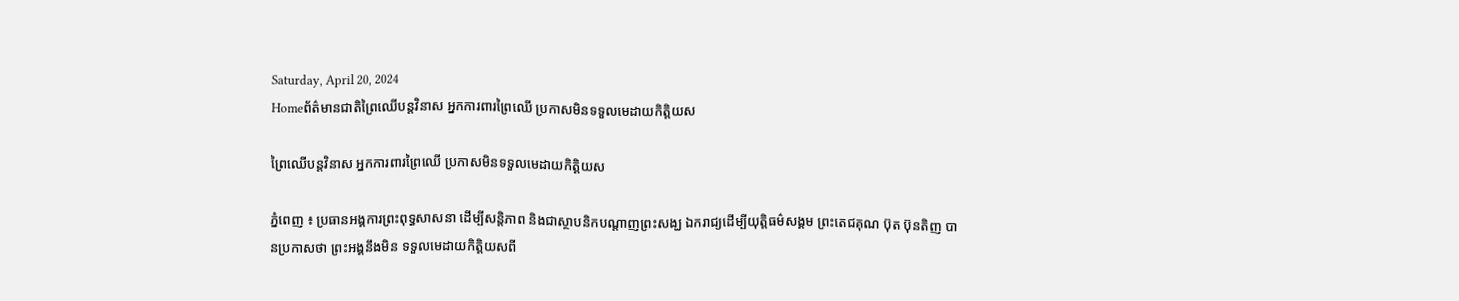Saturday, April 20, 2024
Homeព័ត៌មានជាតិព្រៃឈើបន្តវិនាស អ្នកការពារព្រៃឈើ ប្រកាសមិនទទួលមេដាយកិត្តិយស

ព្រៃឈើបន្តវិនាស អ្នកការពារព្រៃឈើ ប្រកាសមិនទទួលមេដាយកិត្តិយស

ភ្នំពេញ ៖ ប្រធានអង្គការព្រះពុទ្ធសាសនា ដើម្បីសន្តិភាព និងជាស្ថាបនិកបណ្តាញព្រះសង្ឃ ឯករាជ្យដើម្បីយុត្តិធម៌សង្គម ព្រះតេជគុណ ប៊ុត ប៊ុនតិញ បានប្រកាសថា ព្រះអង្គនឹងមិន ទទួលមេដាយកិត្តិយសពី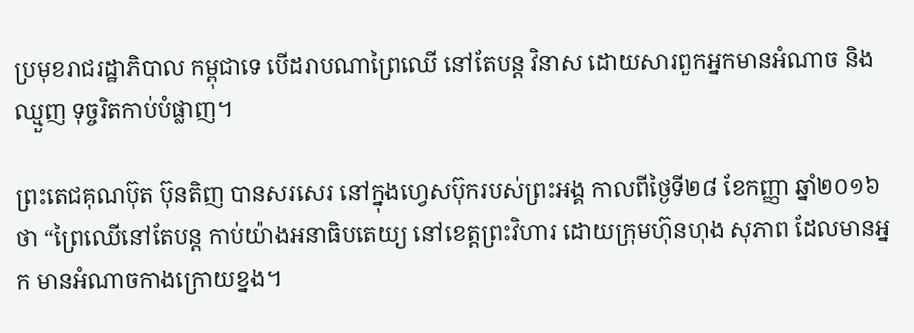ប្រមុខរាជរដ្ឋាភិបាល កម្ពុជាទេ បើដរាបណាព្រៃឈើ នៅតែបន្ត វិនាស ដោយសារពួកអ្នកមានអំណាច និងឈ្មួញ ទុច្ចរិតកាប់បំផ្លាញ។

ព្រះតេជគុណប៊ុត ប៊ុនតិញ បានសរសេរ នៅក្នុងហ្វេសប៊ុករបស់ព្រះអង្គ កាលពីថ្ងៃទី២៨ ខែកញ្ញា ឆ្នាំ២០១៦ ថា “ព្រៃឈើនៅតែបន្ត កាប់យ៉ាងអនាធិបតេយ្យ នៅខេត្តព្រះវិហារ ដោយក្រុមហ៊ុនហុង សុភាព ដែលមានអ្នក មានអំណាចកាងក្រោយខ្នង។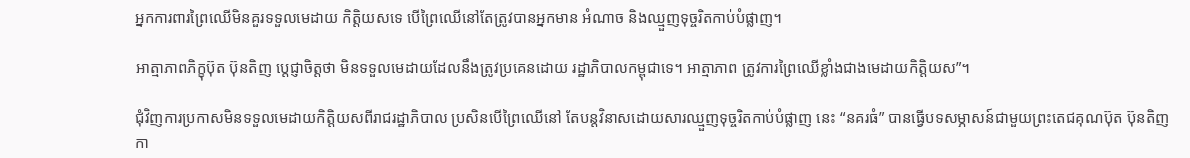អ្នកការពារព្រៃឈើមិនគួរទទួលមេដាយ កិត្តិយសទេ បើព្រៃឈើនៅតែត្រូវបានអ្នកមាន អំណាច និងឈ្មួញទុច្ចរិតកាប់បំផ្លាញ។

អាត្មាភាពភិក្ខុប៊ុត ប៊ុនតិញ ប្តេជ្ញាចិត្តថា មិនទទួលមេដាយដែលនឹងត្រូវប្រគេនដោយ រដ្ឋាភិបាលកម្ពុជាទេ។ អាត្មាភាព ត្រូវការព្រៃឈើខ្លាំងជាងមេដាយកិត្តិយស”។

ជុំវិញការប្រកាសមិនទទួលមេដាយកិត្តិយសពីរាជរដ្ឋាភិបាល ប្រសិនបើព្រៃឈើនៅ តែបន្តវិនាសដោយសារឈ្មួញទុច្ចរិតកាប់បំផ្លាញ នេះ “នគរធំ” បានធ្វើបទសម្ភាសន៍ជាមួយព្រះតេជគុណប៊ុត ប៊ុនតិញ កា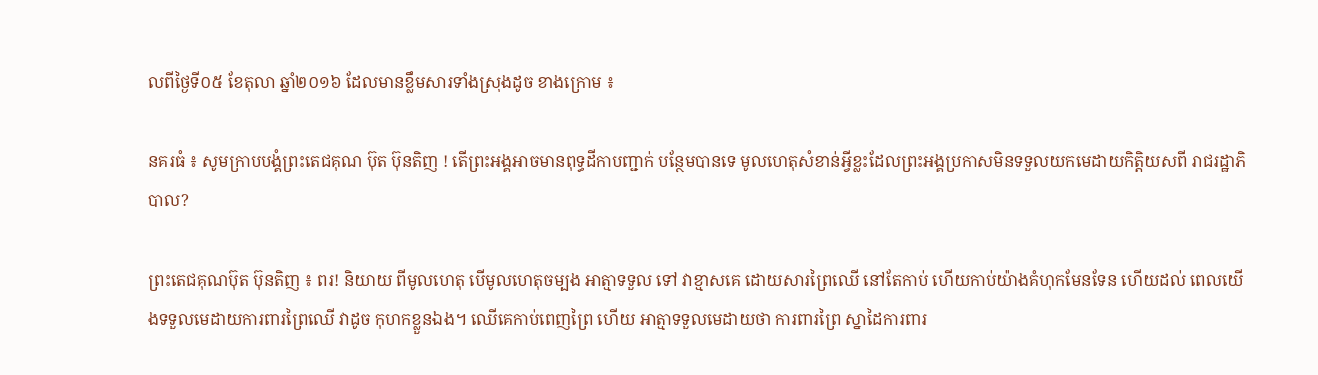លពីថ្ងៃទី០៥ ខែតុលា ឆ្នាំ២០១៦ ដែលមានខ្លឹមសារទាំងស្រុងដូច ខាងក្រោម ៖

នគរធំ ៖ សូមក្រាបបង្គំព្រះតេជគុណ ប៊ុត ប៊ុនតិញ ! តើព្រះអង្គអាចមានពុទ្ធដីកាបញ្ជាក់ បន្ថែមបានទេ មូលហេតុសំខាន់អ្វីខ្លះដែលព្រះអង្គប្រកាសមិនទទួលយកមេដាយកិត្តិយសពី រាជរដ្ឋាភិបាល?

ព្រះតេជគុណប៊ុត ប៊ុនតិញ ៖ ពរ! និយាយ ពីមូលហេតុ បើមូលហេតុចម្បង អាត្មាទទួល ទៅ វាខ្មាសគេ ដោយសារព្រៃឈើ នៅតែកាប់ ហើយកាប់យ៉ាងគំហុកមែនទែន ហើយដល់ ពេលយើងទទួលមេដាយការពារព្រៃឈើ វាដូច កុហកខ្លួនឯង។ ឈើគេកាប់ពេញព្រៃ ហើយ អាត្មាទទួលមេដាយថា ការពារព្រៃ ស្នាដៃការពារ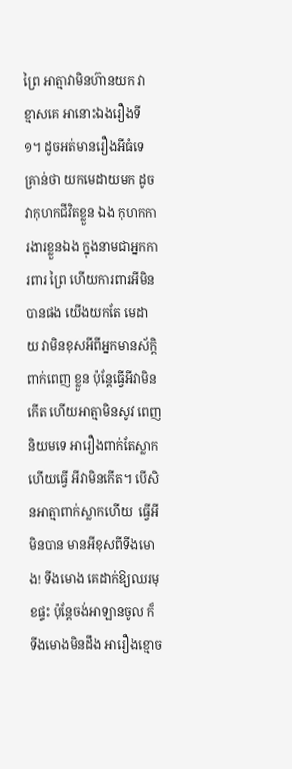ព្រៃ អាត្មាវាមិនហ៊ានយក វាខ្មាសគេ អានោះឯងរឿងទី១។ ដូចអត់មានរឿងអីធំទេ គ្រាន់ថា យកមេដាយមក ដូចវាកុហកជីវិតខ្លួន ឯង កុហកការងារខ្លួនឯង ក្នុងនាមជាអ្នកការពារ ព្រៃ ហើយការពារអីមិនបានផង យើងយកតែ មេដាយ វាមិនខុសអីពីអ្នកមានស័ក្តិពាក់ពេញ ខ្លួន ប៉ុន្តែធ្វើអីវាមិនកើត ហើយអាត្មាមិនសូវ ពេញនិយមទេ អារឿងពាក់តែស្លាក ហើយធ្វើ អីវាមិនកើត។ បើសិនអាត្មាពាក់ស្លាកហើយ  ធ្វើអីមិនបាន មានអីខុសពីទីងមោង! ទីងមោង គេដាក់ឱ្យឈរមុខផ្ទះ ប៉ុន្តែចង់អាឡានចូល ក៏ ទីងមោងមិនដឹង អារឿងខ្មោច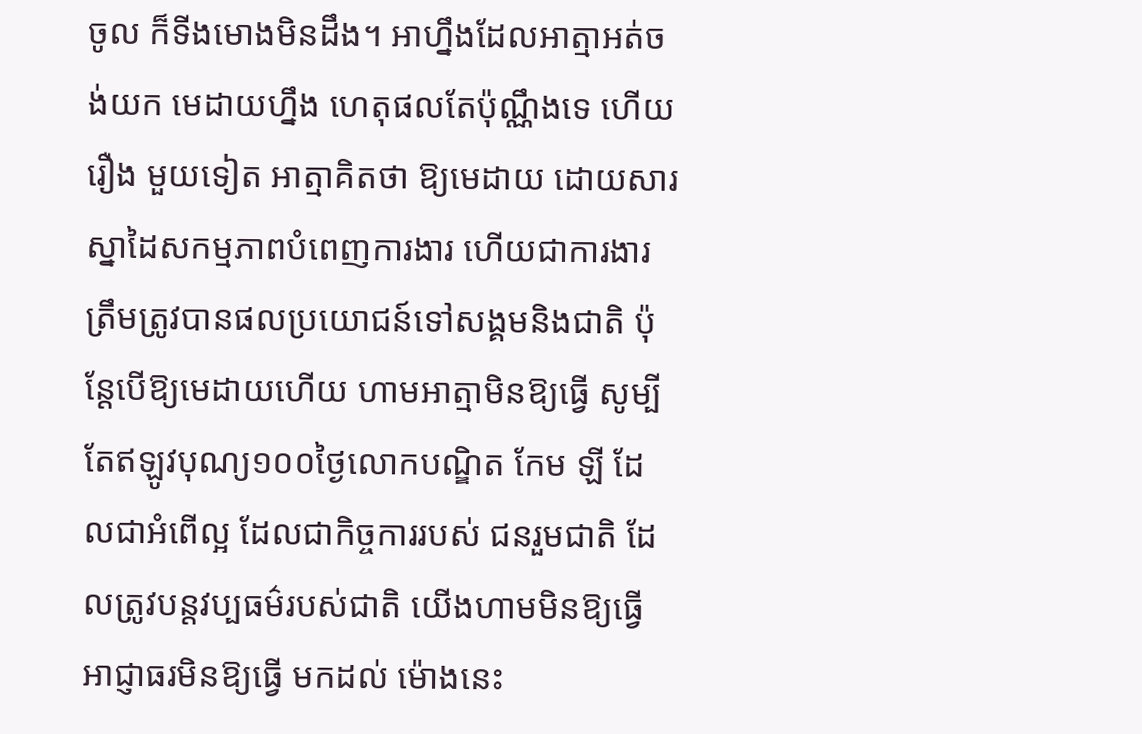ចូល ក៏ទីងមោងមិនដឹង។ អាហ្នឹងដែលអាត្មាអត់ចង់យក មេដាយហ្នឹង ហេតុផលតែប៉ុណ្ណឹងទេ ហើយរឿង មួយទៀត អាត្មាគិតថា ឱ្យមេដាយ ដោយសារ ស្នាដៃសកម្មភាពបំពេញការងារ ហើយជាការងារ ត្រឹមត្រូវបានផលប្រយោជន៍ទៅសង្គមនិងជាតិ ប៉ុន្តែបើឱ្យមេដាយហើយ ហាមអាត្មាមិនឱ្យធ្វើ សូម្បីតែឥឡូវបុណ្យ១០០ថ្ងៃលោកបណ្ឌិត កែម ឡី ដែលជាអំពើល្អ ដែលជាកិច្ចការរបស់ ជនរួមជាតិ ដែលត្រូវបន្តវប្បធម៌របស់ជាតិ យើងហាមមិនឱ្យធ្វើ អាជ្ញាធរមិនឱ្យធ្វើ មកដល់ ម៉ោងនេះ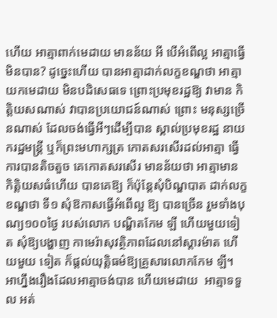ហើយ អាត្មាពាក់មេដាយ មានន័យ អី បើអំពើល្អ អាត្មាធ្វើមិនបាន? ដូច្នេះហើយ បានអាត្មាដាក់លក្ខខណ្ឌថា អាត្មាយកមេដាយ មិនបដិសេធទេ ព្រោះប្រមុខរដ្ឋឱ្យ វាមាន កិត្តិយសណាស់ វាបានប្រយោជន៍ណាស់ ព្រោះ មនុស្សច្រើនណាស់ ដែលចង់ធ្វើអីៗដើម្បីបាន ស្គាល់ប្រមុខរដ្ឋ នាយករដ្ឋមន្ត្រី ឬក៏ព្រះមហាក្សត្រ កោតសរសើរដល់អាត្មា ធ្វើការបានតិចតួច គេកោតសរសើរ មានន័យថា អាត្មាមាន កិត្តិយសធំហើយ បានគេឱ្យ ក៏ប៉ុន្តែសុំបិណ្ឌបាត ដាក់លក្ខខណ្ឌថា ទី១ សុំឱកាសធ្វើអំពើល្អ ឱ្យ បានច្រើន រួមទាំងបុណ្យ១០០ថ្ងៃ របស់លោក បណ្ឌិតកែម ឡី ហើយមួយទៀត សុំឱ្យបង្ហាញ កាមេរ៉ាសុវត្ថិភាពដែលនៅស្តារម៉ាត ហើយមួយ ទៀត ក៏ផ្តល់យុត្តិធម៌ឱ្យគ្រួសារលោកកែម ឡី។ អាហ្នឹងរឿងដែលអាត្មាចង់បាន ហើយមេដាយ  អាត្មាទទួល អត់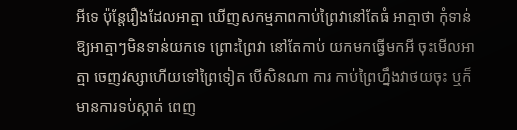អីទេ ប៉ុន្តែរឿងដែលអាត្មា ឃើញសកម្មភាពកាប់ព្រៃវានៅតែធំ អាត្មាថា កុំទាន់ឱ្យអាត្មាៗមិនទាន់យកទេ ព្រោះព្រៃវា នៅតែកាប់ យកមកធ្វើមកអី ចុះមើលអាត្មា ចេញវស្សាហើយទៅព្រៃទៀត បើសិនណា ការ កាប់ព្រៃហ្នឹងវាថយចុះ ឬក៏មានការទប់ស្កាត់ ពេញ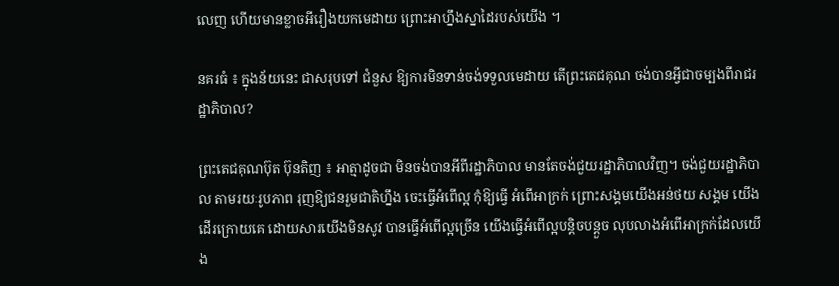លេញ ហើយមានខ្លាចអីរឿងយកមេដាយ ព្រោះអាហ្នឹងស្នាដៃរបស់យើង ។

នគរធំ ៖ ក្នុងន័យនេះ ជាសរុបទៅ ជំនួស ឱ្យការមិនទាន់ចង់ទទួលមេដាយ តើព្រះតេជគុណ ចង់បានអ្វីជាចម្បងពីរាជរដ្ឋាភិបាល?

ព្រះតេជគុណប៊ុត ប៊ុនតិញ ៖ អាត្មាដូចជា មិនចង់បានអីពីរដ្ឋាភិបាល មានតែចង់ជួយរដ្ឋាភិបាលវិញ។ ចង់ជួយរដ្ឋាភិបាល តាមរយៈរូបភាព រុញឱ្យជនរួមជាតិហ្នឹង ចេះធ្វើអំពើល្អ កុំឱ្យធ្វើ អំពើអាក្រក់ ព្រោះសង្គមយើងអន់ថយ សង្គម យើងដើរក្រោយគេ ដោយសារយើងមិនសូវ បានធ្វើអំពើល្អច្រើន យើងធ្វើអំពើល្អបន្តិចបន្តួច លុបលាងអំពើអាក្រក់ដែលយើង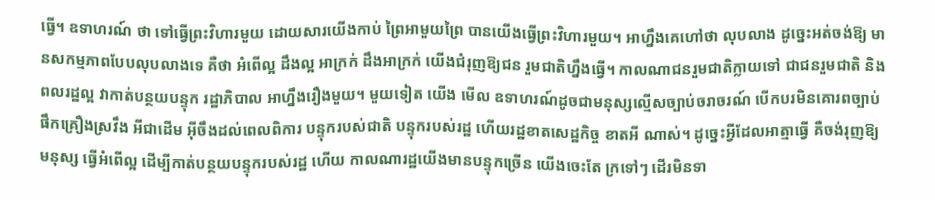ធ្វើ។ ឧទាហរណ៍ ថា ទៅធ្វើព្រះវិហារមួយ ដោយសារយើងកាប់ ព្រៃអាមួយព្រៃ បានយើងធ្វើព្រះវិហារមួយ។ អាហ្នឹងគេហៅថា លុបលាង ដូច្នេះអត់ចង់ឱ្យ មានសកម្មភាពបែបលុបលាងទេ គឺថា អំពើល្អ ដឹងល្អ អាក្រក់ ដឹងអាក្រក់ យើងជំរុញឱ្យជន រួមជាតិហ្នឹងធ្វើ។ កាលណាជនរួមជាតិក្លាយទៅ ជាជនរួមជាតិ និងពលរដ្ឋល្អ វាកាត់បន្ថយបន្ទុក រដ្ឋាភិបាល អាហ្នឹងរឿងមួយ។ មួយទៀត យើង មើល ឧទាហរណ៍ដូចជាមនុស្សល្មើសច្បាប់ចរាចរណ៍ បើកបរមិនគោរពច្បាប់ ផឹកគ្រឿងស្រវឹង អីជាដើម អ៊ីចឹងដល់ពេលពិការ បន្ទុករបស់ជាតិ បន្ទុករបស់រដ្ឋ ហើយរដ្ឋខាតសេដ្ឋកិច្ច ខាតអី ណាស់។ ដូច្នេះអ្វីដែលអាត្មាធ្វើ គឺចង់រុញឱ្យមនុស្ស ធ្វើអំពើល្អ ដើម្បីកាត់បន្ថយបន្ទុករបស់រដ្ឋ ហើយ កាលណារដ្ឋយើងមានបន្ទុកច្រើន យើងចេះតែ ក្រទៅៗ ដើរមិនទា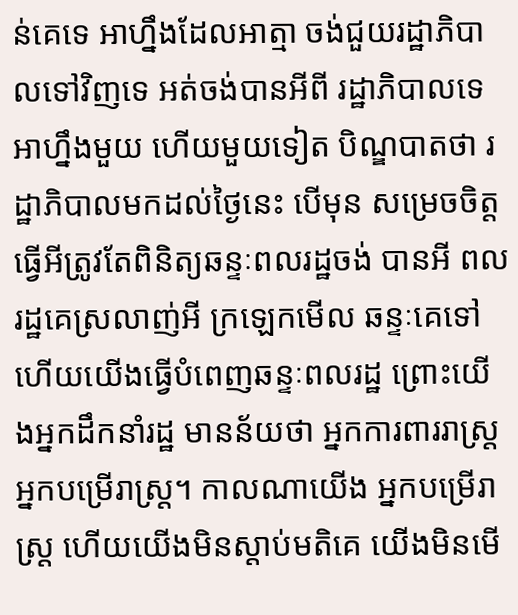ន់គេទេ អាហ្នឹងដែលអាត្មា ចង់ជួយរដ្ឋាភិបាលទៅវិញទេ អត់ចង់បានអីពី រដ្ឋាភិបាលទេ អាហ្នឹងមួយ ហើយមួយទៀត បិណ្ឌបាតថា រដ្ឋាភិបាលមកដល់ថ្ងៃនេះ បើមុន សម្រេចចិត្តធ្វើអីត្រូវតែពិនិត្យឆន្ទៈពលរដ្ឋចង់ បានអី ពលរដ្ឋគេស្រលាញ់អី ក្រឡេកមើល ឆន្ទៈគេទៅ ហើយយើងធ្វើបំពេញឆន្ទៈពលរដ្ឋ ព្រោះយើងអ្នកដឹកនាំរដ្ឋ មានន័យថា អ្នកការពាររាស្ត្រ អ្នកបម្រើរាស្ត្រ។ កាលណាយើង អ្នកបម្រើរាស្ត្រ ហើយយើងមិនស្តាប់មតិគេ យើងមិនមើ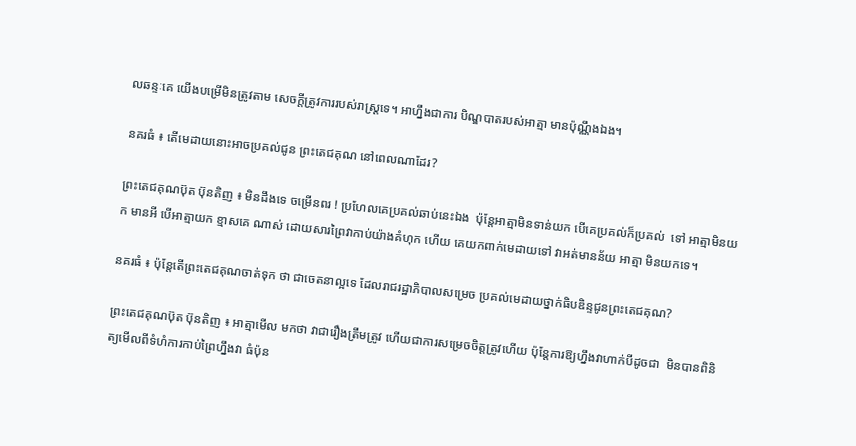លឆន្ទៈគេ យើងបម្រើមិនត្រូវតាម សេចក្តីត្រូវការរបស់រាស្ត្រទេ។ អាហ្នឹងជាការ បិណ្ឌបាតរបស់អាត្មា មានប៉ុណ្ណឹងឯង។

នគរធំ ៖ តើមេដាយនោះអាចប្រគល់ជូន ព្រះតេជគុណ នៅពេលណាដែរ?

ព្រះតេជគុណប៊ុត ប៊ុនតិញ ៖ មិនដឹងទេ ចម្រើនពរ ! ប្រហែលគេប្រគល់ឆាប់នេះឯង  ប៉ុន្តែអាត្មាមិនទាន់យក បើគេប្រគល់ក៏ប្រគល់  ទៅ អាត្មាមិនយក មានអី បើអាត្មាយក ខ្មាសគេ ណាស់ ដោយសារព្រៃវាកាប់យ៉ាងគំហុក ហើយ គេយកពាក់មេដាយទៅ វាអត់មានន័យ អាត្មា មិនយកទេ។

នគរធំ ៖ ប៉ុន្តែតើព្រះតេជគុណចាត់ទុក ថា ជាចេតនាល្អទេ ដែលរាជរដ្ឋាភិបាលសម្រេច ប្រគល់មេដាយថ្នាក់ធិបឌិន្ទជូនព្រះតេជគុណ?

ព្រះតេជគុណប៊ុត ប៊ុនតិញ ៖ អាត្មាមើល មកថា វាជារឿងត្រឹមត្រូវ ហើយជាការសម្រេចចិត្តត្រូវហើយ ប៉ុន្តែការឱ្យហ្នឹងវាហាក់បីដូចជា  មិនបានពិនិត្យមើលពីទំហំការកាប់ព្រៃហ្នឹងវា ធំប៉ុន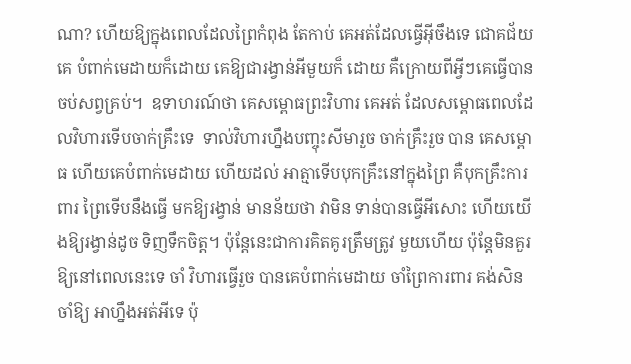ណា? ហើយឱ្យក្នុងពេលដែលព្រៃកំពុង តែកាប់ គេអត់ដែលធ្វើអ៊ីចឹងទេ ជោគជ័យគេ បំពាក់មេដាយក៏ដោយ គេឱ្យជារង្វាន់អីមួយក៏ ដោយ គឺក្រោយពីអ្វីៗគេធ្វើបានចប់សព្វគ្រប់។  ឧទាហរណ៍ថា គេសម្ពោធព្រះវិហារ គេអត់ ដែលសម្ពោធពេលដែលវិហារទើបចាក់គ្រឹះទេ  ទាល់វិហារហ្នឹងបញ្ចុះសីមារួច ចាក់គ្រឹះរួច បាន គេសម្ពោធ ហើយគេបំពាក់មេដាយ ហើយដល់ អាត្មាទើបបុកគ្រឹះនៅក្នុងព្រៃ គឺបុកគ្រឹះការពារ ព្រៃទើបនឹងធ្វើ មកឱ្យរង្វាន់ មានន័យថា វាមិន ទាន់បានធ្វើអីសោះ ហើយយើងឱ្យរង្វាន់ដូច ទិញទឹកចិត្ត។ ប៉ុន្តែនេះជាការគិតគូរត្រឹមត្រូវ មួយហើយ ប៉ុន្តែមិនគួរឱ្យនៅពេលនេះទេ ចាំ វិហារធ្វើរួច បានគេបំពាក់មេដាយ ចាំព្រៃការពារ គង់សិន ចាំឱ្យ អាហ្នឹងអត់អីទេ ប៉ុ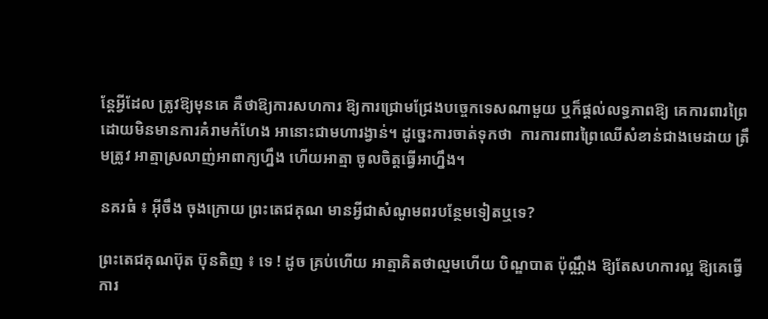ន្តែអ្វីដែល ត្រូវឱ្យមុនគេ គឺថាឱ្យការសហការ ឱ្យការជ្រោមជ្រែងបច្ចេកទេសណាមួយ ឬក៏ផ្តល់លទ្ធភាពឱ្យ គេការពារព្រៃ ដោយមិនមានការគំរាមកំហែង អានោះជាមហារង្វាន់។ ដូច្នេះការចាត់ទុកថា  ការការពារព្រៃឈើសំខាន់ជាងមេដាយ ត្រឹមត្រូវ អាត្មាស្រលាញ់អាពាក្យហ្នឹង ហើយអាត្មា ចូលចិត្តធ្វើអាហ្នឹង។

នគរធំ ៖ អ៊ីចឹង ចុងក្រោយ ព្រះតេជគុណ មានអ្វីជាសំណូមពរបន្ថែមទៀតឬទេ?

ព្រះតេជគុណប៊ុត ប៊ុនតិញ ៖ ទេ ! ដូច គ្រប់ហើយ អាត្មាគិតថាល្មមហើយ បិណ្ឌបាត ប៉ុណ្ណឹង ឱ្យតែសហការល្អ ឱ្យគេធ្វើការ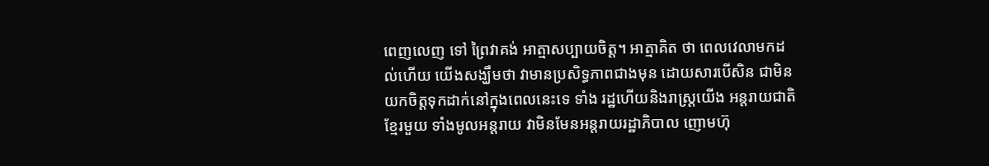ពេញលេញ ទៅ ព្រៃវាគង់ អាត្មាសប្បាយចិត្ត។ អាត្មាគិត ថា ពេលវេលាមកដល់ហើយ យើងសង្ឃឹមថា វាមានប្រសិទ្ធភាពជាងមុន ដោយសារបើសិន ជាមិនយកចិត្តទុកដាក់នៅក្នុងពេលនេះទេ ទាំង រដ្ឋហើយនិងរាស្ត្រយើង អន្តរាយជាតិខ្មែរមួយ ទាំងមូលអន្តរាយ វាមិនមែនអន្តរាយរដ្ឋាភិបាល ញោមហ៊ុ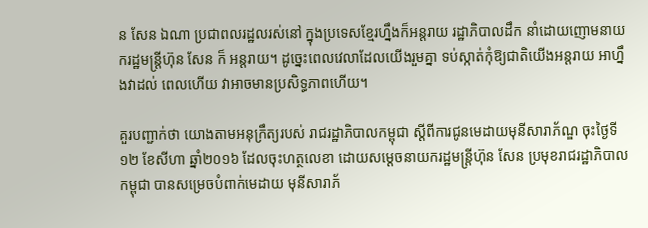ន សែន ឯណា ប្រជាពលរដ្ឋលរស់នៅ ក្នុងប្រទេសខ្មែរហ្នឹងក៏អន្តរាយ រដ្ឋាភិបាលដឹក នាំដោយញោមនាយករដ្ឋមន្ត្រីហ៊ុន សែន ក៏ អន្តរាយ។ ដូច្នេះពេលវេលាដែលយើងរួមគ្នា ទប់ស្កាត់កុំឱ្យជាតិយើងអន្តរាយ អាហ្នឹងវាដល់ ពេលហើយ វាអាចមានប្រសិទ្ធភាពហើយ។

គួរបញ្ជាក់ថា យោងតាមអនុក្រឹត្យរបស់ រាជរដ្ឋាភិបាលកម្ពុជា ស្តីពីការជូនមេដាយមុនីសារាភ័ណ្ឌ ចុះថ្ងៃទី១២ ខែសីហា ឆ្នាំ២០១៦ ដែលចុះហត្ថលេខា ដោយសម្តេចនាយករដ្ឋមន្ត្រីហ៊ុន សែន ប្រមុខរាជរដ្ឋាភិបាលកម្ពុជា បានសម្រេចបំពាក់មេដាយ មុនីសារាភ័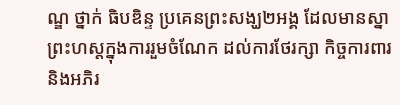ណ្ឌ ថ្នាក់ ធិបឌិន្ទ ប្រគេនព្រះសង្ឃ២អង្គ ដែលមានស្នាព្រះហស្តក្នុងការរួមចំណែក ដល់ការថែរក្សា កិច្ចការពារ និងអភិរ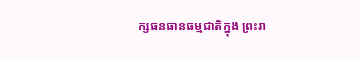ក្សធនធានធម្មជាតិក្នុង ព្រះរា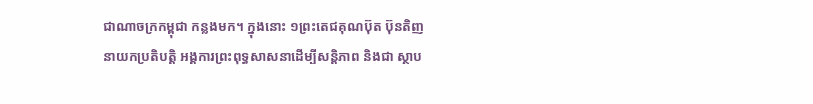ជាណាចក្រកម្ពុជា កន្លងមក។ ក្នុងនោះ ១ព្រះតេជគុណប៊ុត ប៊ុនតិញ នាយកប្រតិបត្តិ អង្គការព្រះពុទ្ធសាសនាដើម្បីសន្តិភាព និងជា ស្ថាប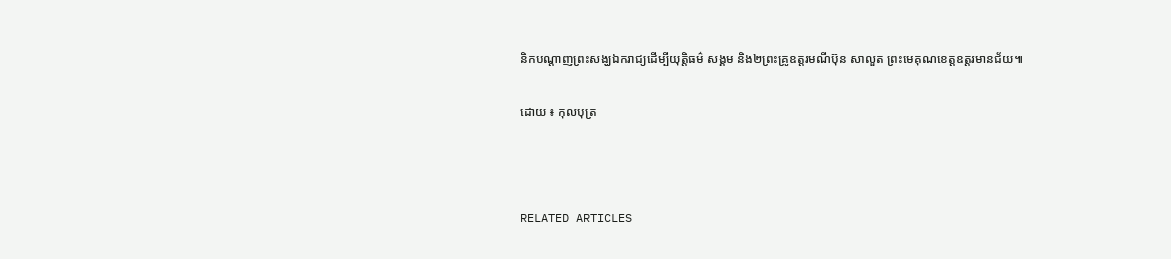និកបណ្តាញព្រះសង្ឃឯករាជ្យដើម្បីយុត្តិធម៌ សង្គម និង២ព្រះគ្រូឧត្តរមណីប៊ុន សាលួត ព្រះមេគុណខេត្តឧត្តរមានជ័យ៕

ដោយ ៖ កុលបុត្រ



RELATED ARTICLES